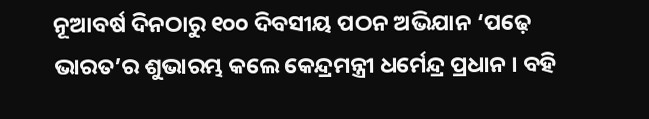ନୂଆବର୍ଷ ଦିନଠାରୁ ୧୦୦ ଦିବସୀୟ ପଠନ ଅଭିଯାନ ‘ପଢ଼େ ଭାରତ’ର ଶୁଭାରମ୍ଭ କଲେ କେନ୍ଦ୍ରମନ୍ତ୍ରୀ ଧର୍ମେନ୍ଦ୍ର ପ୍ରଧାନ । ବହି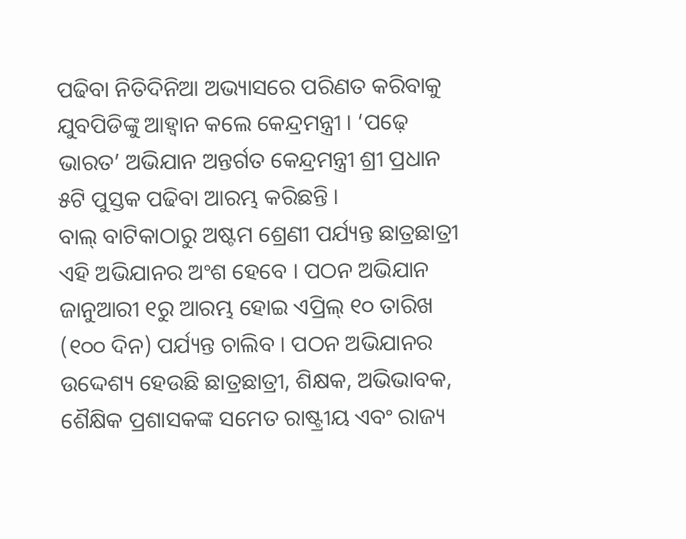ପଢିବା ନିତିଦିନିଆ ଅଭ୍ୟାସରେ ପରିଣତ କରିବାକୁ ଯୁବପିଡିଙ୍କୁ ଆହ୍ଵାନ କଲେ କେନ୍ଦ୍ରମନ୍ତ୍ରୀ । ‘ପଢ଼େ ଭାରତ’ ଅଭିଯାନ ଅନ୍ତର୍ଗତ କେନ୍ଦ୍ରମନ୍ତ୍ରୀ ଶ୍ରୀ ପ୍ରଧାନ ୫ଟି ପୁସ୍ତକ ପଢିବା ଆରମ୍ଭ କରିଛନ୍ତି ।
ବାଲ୍ ବାଟିକାଠାରୁ ଅଷ୍ଟମ ଶ୍ରେଣୀ ପର୍ଯ୍ୟନ୍ତ ଛାତ୍ରଛାତ୍ରୀ ଏହି ଅଭିଯାନର ଅଂଶ ହେବେ । ପଠନ ଅଭିଯାନ ଜାନୁଆରୀ ୧ରୁ ଆରମ୍ଭ ହୋଇ ଏପ୍ରିଲ୍ ୧୦ ତାରିଖ (୧୦୦ ଦିନ) ପର୍ଯ୍ୟନ୍ତ ଚାଲିବ । ପଠନ ଅଭିଯାନର ଉଦ୍ଦେଶ୍ୟ ହେଉଛି ଛାତ୍ରଛାତ୍ରୀ, ଶିକ୍ଷକ, ଅଭିଭାବକ, ଶୈକ୍ଷିକ ପ୍ରଶାସକଙ୍କ ସମେତ ରାଷ୍ଟ୍ରୀୟ ଏବଂ ରାଜ୍ୟ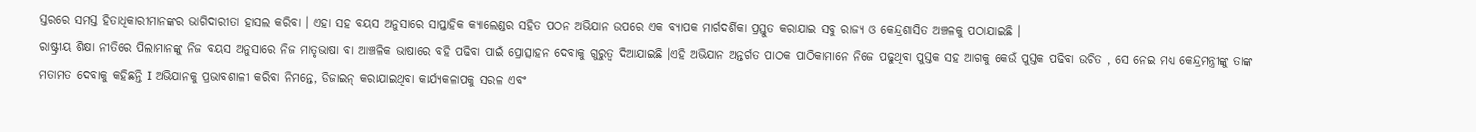ସ୍ତରରେ ସମସ୍ତ ହିତାଧିକାରୀମାନଙ୍କର ଭାଗିଦାରୀତା ହାସଲ କରିବା । ଏହା ସହ ବୟସ ଅନୁସାରେ ସାପ୍ତାହିକ କ୍ୟାଲେଣ୍ଡର ସହିତ ପଠନ ଅଭିଯାନ ଉପରେ ଏକ ବ୍ୟାପକ ମାର୍ଗଦର୍ଶିକା ପ୍ରସ୍ତୁତ କରାଯାଇ ସବୁ ରାଜ୍ୟ ଓ କେନ୍ଦ୍ରଶାସିତ ଅଞ୍ଚଳକୁ ପଠାଯାଇଛି ।
ରାଷ୍ଟ୍ରୀୟ ଶିକ୍ଷା ନୀତିରେ ପିଲାମାନଙ୍କୁ ନିଜ ବୟସ ଅନୁସାରେ ନିଜ ମାତୃଭାଷା ବା ଆଞ୍ଚଳିକ ଭାଷାରେ ବହି ପଢିବା ପାଇଁ ପ୍ରୋତ୍ସାହନ ଦେବାକୁ ଗୁରୁତ୍ୱ ଦିଆଯାଇଛି ।ଏହି ଅଭିଯାନ ଅନ୍ତର୍ଗତ ପାଠକ ପାଠିକାମାନେ ନିଜେ ପଢୁଥିବା ପୁସ୍ତକ ସହ ଆଗକୁ କେଉଁ ପୁସ୍ତକ ପଢିବା ଉଚିତ , ସେ ନେଇ ମଧ୍ୟ କେନ୍ଦ୍ରମନ୍ତ୍ରୀଙ୍କୁ ତାଙ୍କ ମତାମତ ଦେବାକୁ କହିଛନ୍ତି I ଅଭିଯାନକୁ ପ୍ରଭାବଶାଳୀ କରିବା ନିମନ୍ତେ, ଡିଜାଇନ୍ କରାଯାଇଥିବା କାର୍ଯ୍ୟକଳାପକୁ ସରଳ ଏବଂ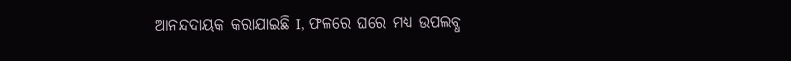ଆନନ୍ଦଦାୟକ କରାଯାଇଛି I, ଫଳରେ ଘରେ ମଧ୍ୟ ଉପଲବ୍ଧ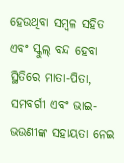ହେଉଥିବା ସମ୍ବଳ ସହିତ ଏବଂ ସ୍କୁଲ୍ ବନ୍ଦ ହେବା ସ୍ଥିତିରେ ମାତା-ପିତା, ସମବର୍ଗୀ ଏବଂ ଭାଇ-ଭଉଣୀଙ୍କ ସହାୟତା ନେଇ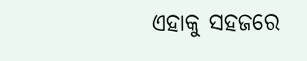ଏହାକୁ ସହଜରେ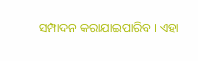ସମ୍ପାଦନ କରାଯାଇପାରିବ । ଏହା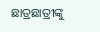ଛାତ୍ରଛାତ୍ରୀଙ୍କୁ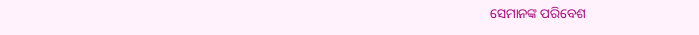ସେମାନଙ୍କ ପରିବେଶ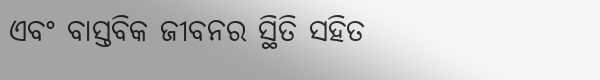ଏବଂ ବାସ୍ତବିକ ଜୀବନର ସ୍ଥିତି ସହିତ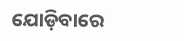ଯୋଡ଼ିବାରେ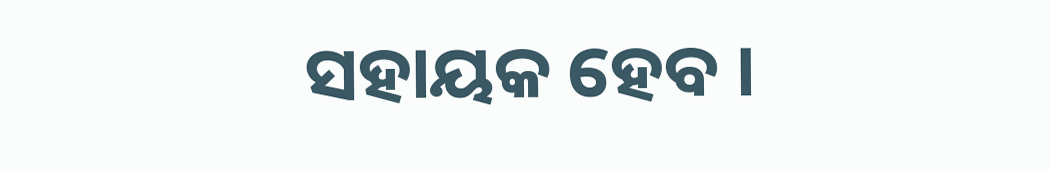ସହାୟକ ହେବ ।